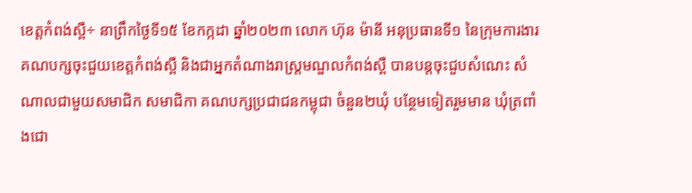ខេត្តកំពង់ស្ពឺ÷ នាព្រឹកថ្ងៃទី១៥ ខែកក្កដា ឆ្នាំ២០២៣ លោក ហ៊ុន ម៉ានី អនុប្រធានទី១ នៃក្រុមការងារគណបក្សចុះជួយខេត្តកំពង់ស្ពឺ និងជាអ្នកតំណាងរាស្រ្តមណ្ឌលកំពង់ស្ពឺ បានបន្តចុះជួបសំណេះ សំណាលជាមួយសមាជិក សមាជិកា គណបក្សប្រជាជនកម្ពុជា ចំនួន២ឃុំ បន្ថែមទៀតរួមមាន ឃុំត្រពាំងជោ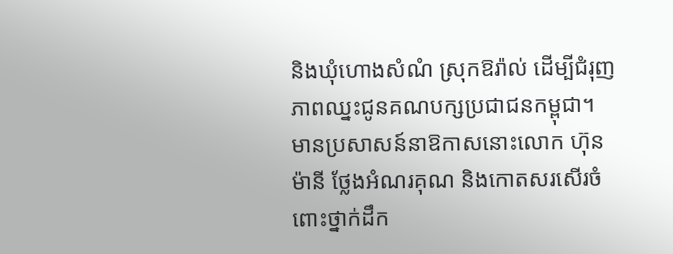និងឃុំហោងសំណំ ស្រុកឱរ៉ាល់ ដើម្បីជំរុញភាពឈ្នះជូនគណបក្សប្រជាជនកម្ពុជា។
មានប្រសាសន៍នាឱកាសនោះលោក ហ៊ុន ម៉ានី ថ្លែងអំណរគុណ និងកោតសរសើរចំពោះថ្នាក់ដឹក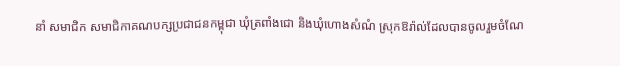នាំ សមាជិក សមាជិកាគណបក្សប្រជាជនកម្ពុជា ឃុំត្រពាំងជោ និងឃុំហោងសំណំ ស្រុកឱរ៉ាល់ដែលបានចូលរួមចំណែ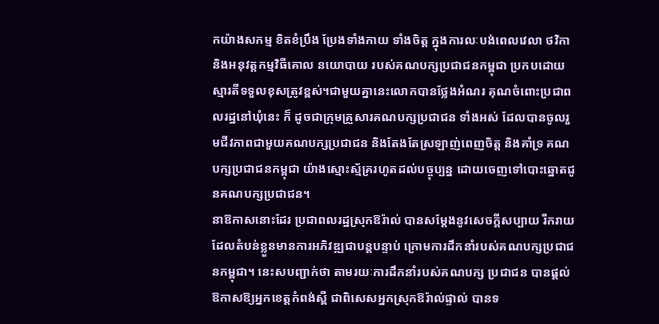កយ៉ាងសកម្ម ខិតខំប្រឹង ប្រែងទាំងកាយ ទាំងចិត្ត ក្នុងការលៈបង់ពេលវេលា ថវិកា និងអនុវត្តកម្មវិធីគោល នយោបាយ របស់គណបក្សប្រជាជនកម្ពុជា ប្រកបដោយស្មារតីទទួលខុសត្រូវខ្ពស់។ជាមួយគ្នានេះលោកបានថ្លែងអំណរ គុណចំពោះប្រជាពលរដ្ឋនៅឃុំនេះ ក៏ ដូចជាក្រុមគ្រួសារគណបក្សប្រជាជន ទាំងអស់ ដែលបានចូលរួមជីវភាពជាមួយគណបក្សប្រជាជន និងតែងតែស្រឡាញ់ពេញចិត្ត និងគាំទ្រ គណបក្សប្រជាជនកម្ពុជា យ៉ាងស្មោះស្ម័គ្ររហូតដល់បច្ចុប្បន្ន ដោយចេញទៅបោះឆ្នោតជូនគណបក្សប្រជាជន។
នាឱកាសនោះដែរ ប្រជាពលរដ្ឋស្រុកឱរ៉ាល់ បានសម្តែងនូវសេចក្តីសប្បាយ រីករាយដែលតំបន់ខ្លួនមានការអភិវឌ្ឍជាបន្តបន្ទាប់ ក្រោមការដឹកនាំរបស់គណបក្សប្រជាជនកម្ពុជា។ នេះសបញ្ជាក់ថា តាមរយៈការដឹកនាំរបស់គណបក្ស ប្រជាជន បានផ្តល់ឱកាសឱ្យអ្នកខេត្តកំពង់ស្ពឺ ជាពិសេសអ្នកស្រុកឱរ៉ាល់ផ្ទាល់ បានទ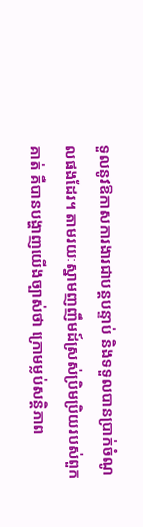ទួលនូវឱកាសការងារជាបន្តបន្ទាប់ និងទទួលបានប្រាក់ចំណូលផងដែរ។ តាមរយៈស្នាមញញឹមដ៍ស្រស់ប្រិមប្រិយរបស់ពួកគាត់ គឺបានបង្ហាញយើងច្បាស់ថា ក្រោមម្លប់សន្តិភាព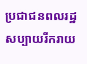ប្រជាជនពលរដ្ឋសប្បាយរីករាយ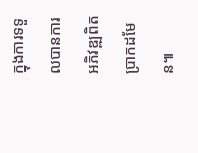ក្នុងការទទួលបានការអភិវឌ្ឍពិតប្រាកដមែន៕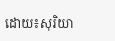ដោយ៖សុរិយា